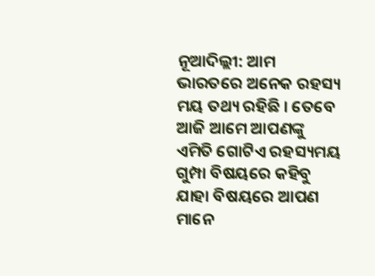ନୂଆଦିଲ୍ଲୀ: ଆମ ଭାରତରେ ଅନେକ ରହସ୍ୟ ମୟ ତଥ୍ୟ ରହିଛି । ତେବେ ଆଜି ଆମେ ଆପଣଙ୍କୁ ଏମିତି ଗୋଟିଏ ରହସ୍ୟମୟ ଗୁମ୍ପା ବିଷୟରେ କହିବୁ ଯାହା ବିଷୟରେ ଆପଣ ମାନେ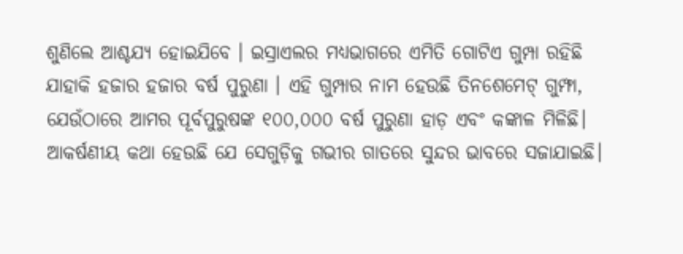ଶୁଣିଲେ ଆଶ୍ଚଯ୍ୟ ହୋଇଯିବେ । ଇସ୍ରାଏଲର ମଧ୍ୟଭାଗରେ ଏମିତି ଗୋଟିଏ ଗୁମ୍ପା ରହିଛି ଯାହାକି ହଜାର ହଜାର ବର୍ଷ ପୁରୁଣା । ଏହି ଗୁମ୍ପାର ନାମ ହେଉଛି ତିନଶେମେଟ୍ ଗୁମ୍ଫା, ଯେଉଁଠାରେ ଆମର ପୂର୍ବପୁରୁଷଙ୍କ ୧୦୦,୦୦୦ ବର୍ଷ ପୁରୁଣା ହାଡ଼ ଏବଂ କଙ୍କାଳ ମିଳିଛି। ଆକର୍ଷଣୀୟ କଥା ହେଉଛି ଯେ ସେଗୁଡ଼ିକୁ ଗଭୀର ଗାତରେ ସୁନ୍ଦର ଭାବରେ ସଜାଯାଇଛି।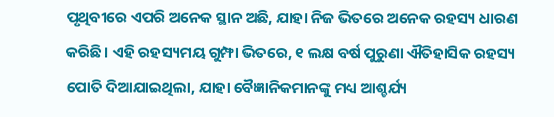ପୃଥିବୀରେ ଏପରି ଅନେକ ସ୍ଥାନ ଅଛି, ଯାହା ନିଜ ଭିତରେ ଅନେକ ରହସ୍ୟ ଧାରଣ କରିଛି। ଏହି ରହସ୍ୟମୟ ଗୁମ୍ଫା ଭିତରେ, ୧ ଲକ୍ଷ ବର୍ଷ ପୁରୁଣା ଐତିହାସିକ ରହସ୍ୟ ପୋତି ଦିଆଯାଇଥିଲା, ଯାହା ବୈଜ୍ଞାନିକମାନଙ୍କୁ ମଧ୍ୟ ଆଶ୍ଚର୍ଯ୍ୟ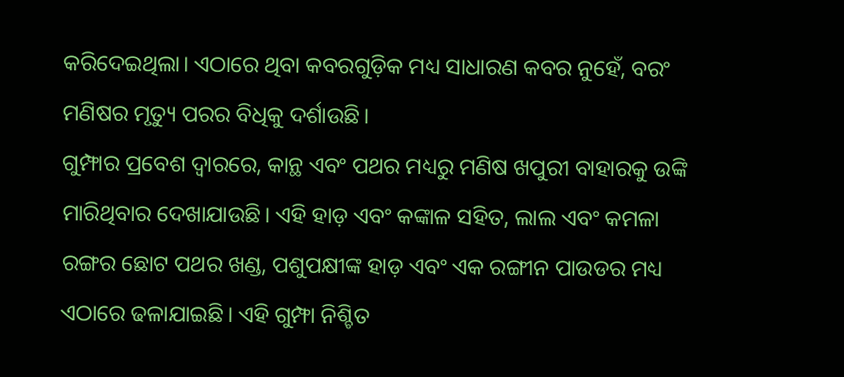କରିଦେଇଥିଲା। ଏଠାରେ ଥିବା କବରଗୁଡ଼ିକ ମଧ୍ୟ ସାଧାରଣ କବର ନୁହେଁ, ବରଂ ମଣିଷର ମୃତ୍ୟୁ ପରର ବିଧିକୁ ଦର୍ଶାଉଛି।
ଗୁମ୍ଫାର ପ୍ରବେଶ ଦ୍ୱାରରେ, କାନ୍ଥ ଏବଂ ପଥର ମଧ୍ୟରୁ ମଣିଷ ଖପୁରୀ ବାହାରକୁ ଉଙ୍କି ମାରିଥିବାର ଦେଖାଯାଉଛି। ଏହି ହାଡ଼ ଏବଂ କଙ୍କାଳ ସହିତ, ଲାଲ ଏବଂ କମଳା ରଙ୍ଗର ଛୋଟ ପଥର ଖଣ୍ଡ, ପଶୁପକ୍ଷୀଙ୍କ ହାଡ଼ ଏବଂ ଏକ ରଙ୍ଗୀନ ପାଉଡର ମଧ୍ୟ ଏଠାରେ ଢଳାଯାଇଛି। ଏହି ଗୁମ୍ଫା ନିଶ୍ଚିତ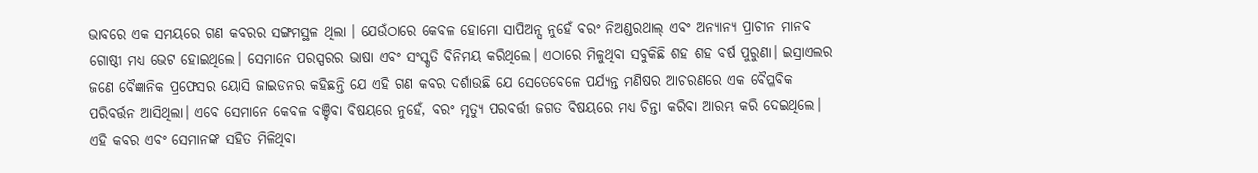ଭାବରେ ଏକ ସମୟରେ ଗଣ କବରର ସଙ୍ଗମସ୍ଥଳ ଥିଲା । ଯେଉଁଠାରେ କେବଳ ହୋମୋ ସାପିଅନ୍ସ ନୁହେଁ ବରଂ ନିଅଣ୍ଡରଥାଲ୍ ଏବଂ ଅନ୍ୟାନ୍ୟ ପ୍ରାଚୀନ ମାନବ ଗୋଷ୍ଠୀ ମଧ୍ୟ ଭେଟ ହୋଇଥିଲେ। ସେମାନେ ପରସ୍ପରର ଭାଷା ଏବଂ ସଂସ୍କୃତି ବିନିମୟ କରିଥିଲେ। ଏଠାରେ ମିଳୁଥିବା ସବୁକିଛି ଶହ ଶହ ବର୍ଷ ପୁରୁଣା। ଇସ୍ରାଏଲର ଜଣେ ବୈଜ୍ଞାନିକ ପ୍ରଫେସର ୟୋସି ଜାଇଡନର କହିଛନ୍ତି ଯେ ଏହି ଗଣ କବର ଦର୍ଶାଉଛି ଯେ ସେତେବେଳେ ପର୍ଯ୍ୟନ୍ତ ମଣିଷର ଆଚରଣରେ ଏକ ବୈପ୍ଳବିକ ପରିବର୍ତ୍ତନ ଆସିଥିଲା। ଏବେ ସେମାନେ କେବଳ ବଞ୍ଚିବା ବିଷୟରେ ନୁହେଁ, ବରଂ ମୃତ୍ୟୁ ପରବର୍ତ୍ତୀ ଜଗତ ବିଷୟରେ ମଧ୍ୟ ଚିନ୍ତା କରିବା ଆରମ୍ଭ କରି ଦେଇଥିଲେ। ଏହି କବର ଏବଂ ସେମାନଙ୍କ ସହିତ ମିଳିଥିବା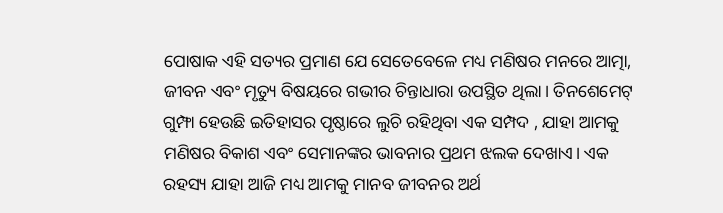ପୋଷାକ ଏହି ସତ୍ୟର ପ୍ରମାଣ ଯେ ସେତେବେଳେ ମଧ୍ୟ ମଣିଷର ମନରେ ଆତ୍ମା, ଜୀବନ ଏବଂ ମୃତ୍ୟୁ ବିଷୟରେ ଗଭୀର ଚିନ୍ତାଧାରା ଉପସ୍ଥିତ ଥିଲା। ତିନଶେମେଟ୍ ଗୁମ୍ଫା ହେଉଛି ଇତିହାସର ପୃଷ୍ଠାରେ ଲୁଚି ରହିଥିବା ଏକ ସମ୍ପଦ , ଯାହା ଆମକୁ ମଣିଷର ବିକାଶ ଏବଂ ସେମାନଙ୍କର ଭାବନାର ପ୍ରଥମ ଝଲକ ଦେଖାଏ। ଏକ ରହସ୍ୟ ଯାହା ଆଜି ମଧ୍ୟ ଆମକୁ ମାନବ ଜୀବନର ଅର୍ଥ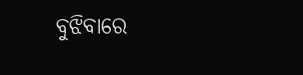ବୁଝିବାରେ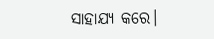ସାହାଯ୍ୟ କରେ।